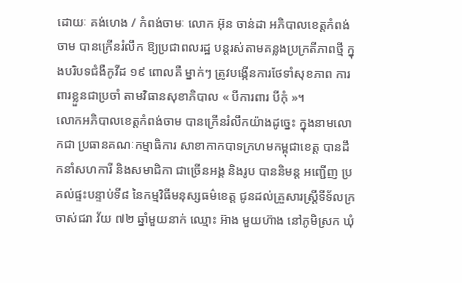ដោយៈ គង់ហេង / កំពង់ចាមៈ លោក អ៊ុន ចាន់ដា អភិបាលខេត្តកំពង់ចាម បានក្រើនរំលឹក ឱ្យប្រជាពលរដ្ឋ បន្តរស់តាមគន្លងប្រក្រតីភាពថ្មី ក្នុងបរិបទជំងឺកូវីដ ១៩ ពោលគឺ ម្នាក់ៗ ត្រូវបង្កើនការថែទាំសុខភាព ការពារខ្លួនជាប្រចាំ តាមវិធានសុខាភិបាល « បីការពារ បីកុំ »។
លោកអភិបាលខេត្តកំពង់ចាម បានក្រើនរំលឹកយ៉ាងដូច្នេះ ក្នុងនាមលោកជា ប្រធានគណៈកម្មាធិការ សាខាកាកបាទក្រហមកម្ពុជាខេត្ត បានដឹកនាំសហការី និងសមាជិកា ជាច្រើនអង្គ និងរូប បាននិមន្ត អញ្ជើញ ប្រគល់ផ្ទះបន្ទាប់ទី៨ នៃកម្មវិធីមនុស្សធម៌ខេត្ត ជូនដល់គ្រួសារស្ត្រីទីទ័លក្រ ចាស់ជរា វ័យ ៧២ ឆ្នាំមួយនាក់ ឈ្មោះ អ៊ាង មួយហ៊ាង នៅភូមិស្រក ឃុំ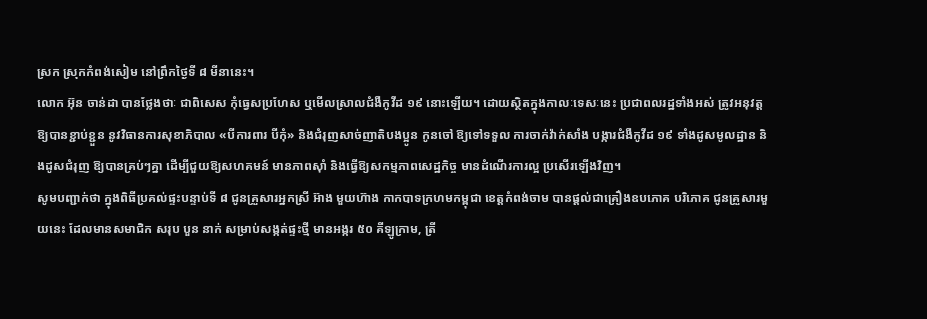ស្រក ស្រុកកំពង់សៀម នៅព្រឹកថ្ងៃទី ៨ មីនានេះ។
លោក អ៊ុន ចាន់ដា បានថ្លែងថាៈ ជាពិសេស កុំធ្វេសប្រហែស ឬមើលស្រាលជំងឺកូវីដ ១៩ នោះឡើយ។ ដោយស្ថិតក្នុងកាលៈទេសៈនេះ ប្រជាពលរដ្ឋទាំងអស់ ត្រូវអនុវត្តឱ្យបានខ្ជាប់ខ្ជួន នូវវិធានការសុខាភិបាល «បីការពារ បីកុំ» និងជំរុញសាច់ញាតិបងប្អូន កូនចៅ ឱ្យទៅទទួល ការចាក់វ៉ាក់សាំង បង្ការជំងឺកូវីដ ១៩ ទាំងដូសមូលដ្ឋាន និងដូសជំរុញ ឱ្យបានគ្រប់ៗគ្នា ដើម្បីជួយឱ្យសហគមន៍ មានភាពស៊ាំ និងធ្វើឱ្យសកម្មភាពសេដ្ឋកិច្ច មានដំណើរការល្អ ប្រសើរឡើងវិញ។
សូមបញ្ជាក់ថា ក្នុងពិធីប្រគល់ផ្ទះបន្ទាប់ទី ៨ ជូនគ្រួសារអ្នកស្រី អ៊ាង មួយហ៊ាង កាកបាទក្រហមកម្ពុជា ខេត្តកំពង់ចាម បានផ្តល់ជាគ្រឿងឧបភោគ បរិភោគ ជូនគ្រួសារមួយនេះ ដែលមានសមាជិក សរុប បួន នាក់ សម្រាប់សង្កត់ផ្ទះថ្មី មានអង្ករ ៥០ គីឡូក្រាម, ត្រី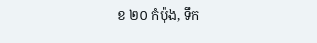ខ ២០ កំប៉ុង, ទឹក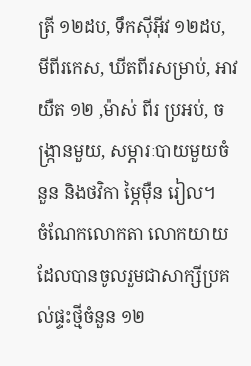ត្រី ១២ដប, ទឹកស៊ីអ៊ីវ ១២ដប, មីពីរកេស, ឃីតពីរសម្រាប់, អាវយឺត ១២ ,ម៉ាស់ ពីរ ប្រអប់, ចង្ក្រានមួយ, សម្ភារៈបាយមួយចំនួន និងថវិកា ម្ភៃម៉ឺន រៀល។
ចំណែកលោកតា លោកយាយ ដែលបានចូលរួមជាសាក្សីប្រគល់ផ្ទះថ្មីចំនួន ១២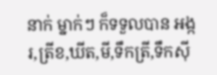នាក់ ម្នាក់ៗ ក៏ទទួលបាន អង្ករ,ត្រីខ,ឃីត,មី,ទឹកត្រី,ទឹកស៊ី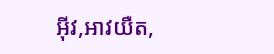អ៊ីវ,អាវយឺត,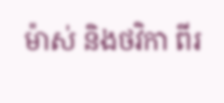ម៉ាស់ និងថវិកា ពីរ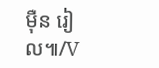ម៉ឺន រៀល៕/V